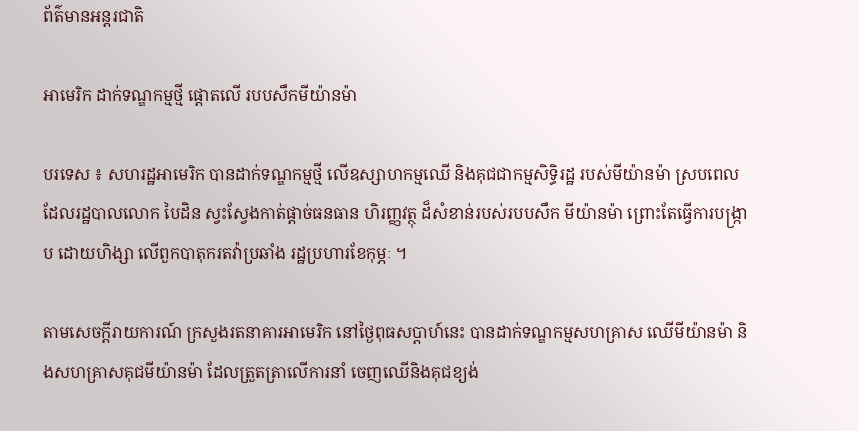ព័ត៌មានអន្តរជាតិ

អាមេរិក ដាក់ទណ្ឌកម្មថ្មី ផ្តោតលើ របបសឹកមីយ៉ានម៉ា

បរទេស ៖ សហរដ្ឋអាមេរិក បានដាក់ទណ្ឌកម្មថ្មី លើឧស្សាហកម្មឈើ និងគុជជាកម្មសិទ្ធិរដ្ឋ របស់មីយ៉ានម៉ា ស្របពេល ដែលរដ្ឋបាលលោក បៃដិន ស្វះស្វែងកាត់ផ្តាច់ធនធាន ហិរញ្ញវត្ថុ ដ៏សំខាន់របស់របបសឹក មីយ៉ានម៉ា ព្រោះតែធ្វើការបង្ក្រាប ដោយហិង្សា លើពួកបាតុករតវ៉ាប្រឆាំង រដ្ឋប្រហារខែកុម្ភៈ ។

តាមសេចក្តីរាយការណ៍ ក្រសួងរតនាគារអាមេរិក នៅថ្ងៃពុធសប្ដាហ៍នេះ បានដាក់ទណ្ឌកម្មសហគ្រាស ឈើមីយ៉ានម៉ា និងសហគ្រាសគុជមីយ៉ានម៉ា ដែលត្រួតត្រាលើការនាំ ចេញឈើនិងគុជខ្យង់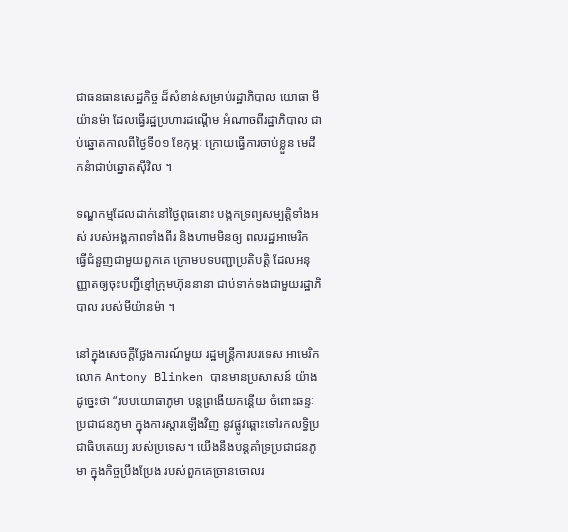ជាធនធានសេដ្ឋកិច្ច ដ៏សំខាន់សម្រាប់រដ្ឋាភិបាល យោធា មីយ៉ានម៉ា ដែលធ្វើរដ្ឋប្រហារដណ្ដើម អំណាចពីរដ្ឋាភិបាល ជាប់ឆ្នោតកាលពីថ្ងៃទី០១ ខែកុម្ភៈ ក្រោយធ្វើការចាប់ខ្លួន មេដឹកនំាជាប់ឆ្នោតស៊ីវិល ។

ទណ្ឌកម្មដែលដាក់នៅថ្ងៃពុធនោះ បង្កកទ្រព្យសម្បត្តិទាំងអស់ របស់អង្គភាពទាំងពីរ និងហាមមិនឲ្យ ពលរដ្ឋអាមេរិក ធ្វើជំនួញជាមួយពួកគេ ក្រោមបទបញ្ជាប្រតិបត្តិ ដែលអនុញ្ញាតឲ្យចុះបញ្ជីខ្មៅក្រុមហ៊ុននានា ជាប់ទាក់ទងជាមួយរដ្ឋាភិបាល របស់មីយ៉ានម៉ា ។

នៅក្នុងសេចក្តីថ្លែងការណ៍មួយ រដ្ឋមន្ត្រីការបរទេស អាមេរិក លោក Antony Blinken បានមានប្រសាសន៍ យ៉ាងដូច្នេះថា “របបយោធាភូមា បន្តព្រងើយកន្តើយ ចំពោះឆន្ទៈប្រជាជនភូមា ក្នុងការស្តារឡើងវិញ នូវផ្លូវឆ្ពោះទៅរកលទ្ធិប្រជាធិបតេយ្យ របស់ប្រទេស។ យើងនឹងបន្តគាំទ្រប្រជាជនភូមា ក្នុងកិច្ចប្រឹងប្រែង របស់ពួកគេច្រានចោលរ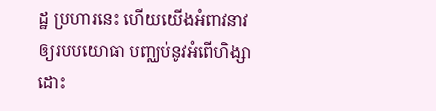ដ្ឋ ប្រហារនេះ ហើយយើងអំពាវនាវ ឲ្យរបបយោធា បញ្ឈប់នូវអំពើហិង្សា ដោះ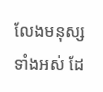លែងមនុស្សទាំងអស់ ដែ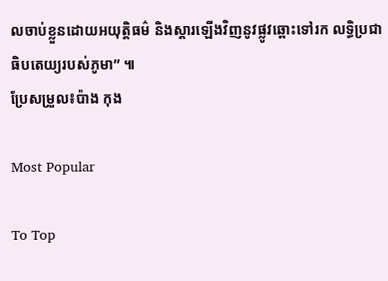លចាប់ខ្លួនដោយអយុត្តិធម៌ និងស្តារឡើងវិញនូវផ្លូវឆ្ពោះទៅរក លទ្ធិប្រជាធិបតេយ្យរបស់ភូមា” ៕
ប្រែសម្រួល៖ប៉ាង កុង

Most Popular

To Top